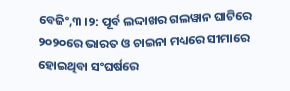ବେଜିଂ,୩ ।୨: ପୂର୍ବ ଲଦ୍ଦାଖର ଗଲୱାନ ଘାଟିରେ ୨୦୨୦ରେ ଭାରତ ଓ ଚାଇନା ମଧ୍ୟରେ ସୀମାରେ ହୋଇଥିବା ସଂଘର୍ଷରେ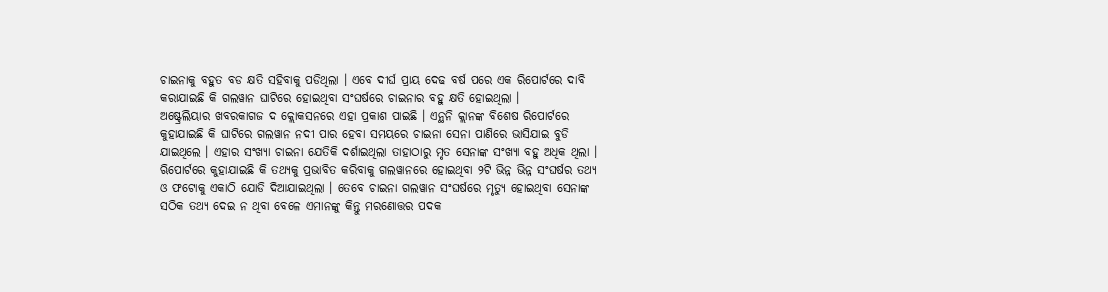ଚାଇନାକୁ ବହୁତ ବଡ କ୍ଷତି ସହିବାକୁ ପଡିଥିଲା । ଏବେ ଦୀର୍ଘ ପ୍ରାୟ ଦେଢ ବର୍ଷ ପରେ ଏକ ରିପୋର୍ଟରେ ଦାବି କରାଯାଇଛି କି ଗଲୱାନ ଘାଟିରେ ହୋଇଥିବା ସଂଘର୍ଷରେ ଚାଇନାର ବହୁ କ୍ଷତି ହୋଇଥିଲା ।
ଅଷ୍ଟ୍ରେଲିୟାର ଖବରକାଗଜ ଦ କ୍ଲୋକସନରେ ଏହା ପ୍ରକାଶ ପାଇଛି । ଏନ୍ଥନି କ୍ଲାନଙ୍କ ବିଶେଷ ରିପୋର୍ଟରେ କୁହାଯାଇଛି କି ଘାଟିରେ ଗଲୱାନ ନଦୀ ପାର ହେବା ସମୟରେ ଚାଇନା ସେନା ପାଣିରେ ଭାସିଯାଇ ବୁଡି ଯାଇଥିଲେ । ଏହାର ସଂଖ୍ୟା ଚାଇନା ଯେତିକି ଦର୍ଶାଇଥିଲା ତାହାଠାରୁ ମୃତ ସେନାଙ୍କ ସଂଖ୍ୟା ବହୁ ଅଧିକ ଥିଲା ।
ଋିପୋର୍ଟରେ କୁହାଯାଇଛି କି ତଥ୍ୟକୁ ପ୍ରଭାବିତ କରିବାକୁ ଗଲୱାନରେ ହୋଇଥିବା ୨ଟି ଭିନ୍ନ ଭିନ୍ନ ସଂଘର୍ଷର ତଥ୍ୟ ଓ ଫଟୋକୁ ଏକାଠି ଯୋଡି ଦିଆଯାଇଥିଲା । ତେବେ ଚାଇନା ଗଲୱାନ ସଂଘର୍ଷରେ ମୃତ୍ୟୁ ହୋଇଥିବା ସେନାଙ୍କ ସଠିକ ତଥ୍ୟ ଦେଇ ନ ଥିବା ବେଳେ ଏମାନଙ୍କୁ କିନ୍ତୁ ମରଣୋତ୍ତର ପଦକ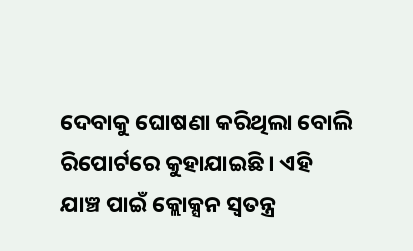ଦେବାକୁ ଘୋଷଣା କରିଥିଲା ବୋଲି ରିପୋର୍ଟରେ କୁହାଯାଇଛି । ଏହି ଯାଞ୍ଚ ପାଇଁ କ୍ଲୋକ୍ସନ ସ୍ୱତନ୍ତ୍ର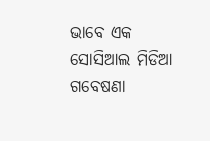ଭାବେ ଏକ ସୋସିଆଲ ମିଡିଆ ଗବେଷଣା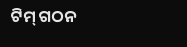ଟିମ୍ ଗଠନ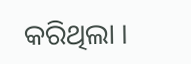କରିଥିଲା ।